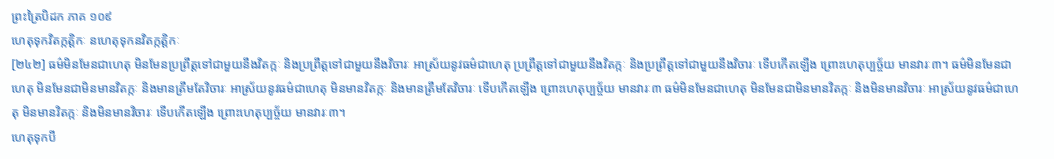ព្រះត្រៃបិដក ភាគ ១០៩
ហេតុទុកវិតក្កត្តិកៈ នហេតុទុកនវិតក្កត្តិកៈ
[២៤២] ធម៌មិនមែនជាហេតុ មិនមែនប្រព្រឹត្តទៅជាមួយនឹងវិតក្កៈ និងប្រព្រឹត្តទៅជាមួយនឹងវិចារៈ អាស្រ័យនូវធម៌ជាហេតុ ប្រព្រឹត្តទៅជាមួយនឹងវិតក្កៈ និងប្រព្រឹត្តទៅជាមួយនឹងវិចារៈ ទើបកើតឡើង ព្រោះហេតុប្បច្ច័យ មានវារៈ៣។ ធម៌មិនមែនជាហេតុ មិនមែនជាមិនមានវិតក្កៈ និងមានត្រឹមតែវិចារៈ អាស្រ័យនូវធម៌ជាហេតុ មិនមានវិតក្កៈ និងមានត្រឹមតែវិចារៈ ទើបកើតឡើង ព្រោះហេតុប្បច្ច័យ មានវារៈ៣ ធម៌មិនមែនជាហេតុ មិនមែនជាមិនមានវិតក្កៈ និងមិនមានវិចារៈ អាស្រ័យនូវធម៌ជាហេតុ មិនមានវិតក្កៈ និងមិនមានវិចារៈ ទើបកើតឡើង ព្រោះហេតុប្បច្ច័យ មានវារៈ៣។
ហេតុទុកបី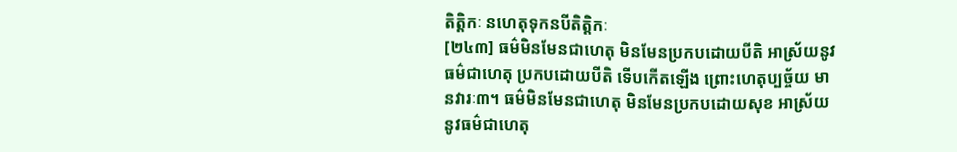តិត្តិកៈ នហេតុទុកនបីតិត្តិកៈ
[២៤៣] ធម៌មិនមែនជាហេតុ មិនមែនប្រកបដោយបីតិ អាស្រ័យនូវធម៌ជាហេតុ ប្រកបដោយបីតិ ទើបកើតឡើង ព្រោះហេតុប្បច្ច័យ មានវារៈ៣។ ធម៌មិនមែនជាហេតុ មិនមែនប្រកបដោយសុខ អាស្រ័យនូវធម៌ជាហេតុ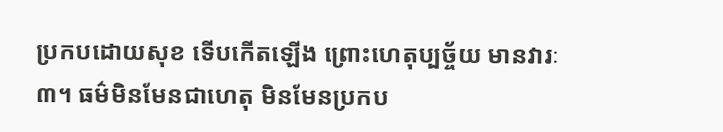ប្រកបដោយសុខ ទើបកើតឡើង ព្រោះហេតុប្បច្ច័យ មានវារៈ៣។ ធម៌មិនមែនជាហេតុ មិនមែនប្រកប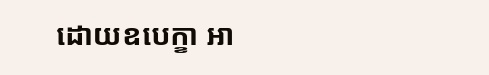ដោយឧបេក្ខា អា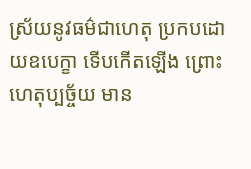ស្រ័យនូវធម៌ជាហេតុ ប្រកបដោយឧបេក្ខា ទើបកើតឡើង ព្រោះហេតុប្បច្ច័យ មាន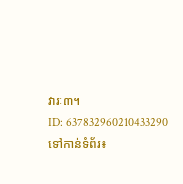វារៈ៣។
ID: 637832960210433290
ទៅកាន់ទំព័រ៖